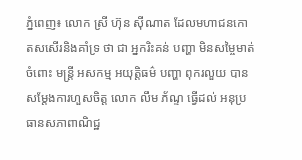ភ្នំពេញ៖ លោក ស្រី ហ៊ុន ស៊ីណាត ដែលមហាជនកោតសសើរនិងគាំទ្រ ថា ជា អ្នករិះគន់ បញ្ហា មិនសម្ចៃមាត់ចំពោះ មន្ត្រី អសកម្ម អយុត្តិធម៌ បញ្ហា ពុករលួយ បាន សម្តែងការហួសចិត្ត លោក លឹម ភ័ណ្ទ ធ្វើដល់ អនុប្រធានសភាពាណិជ្ឋ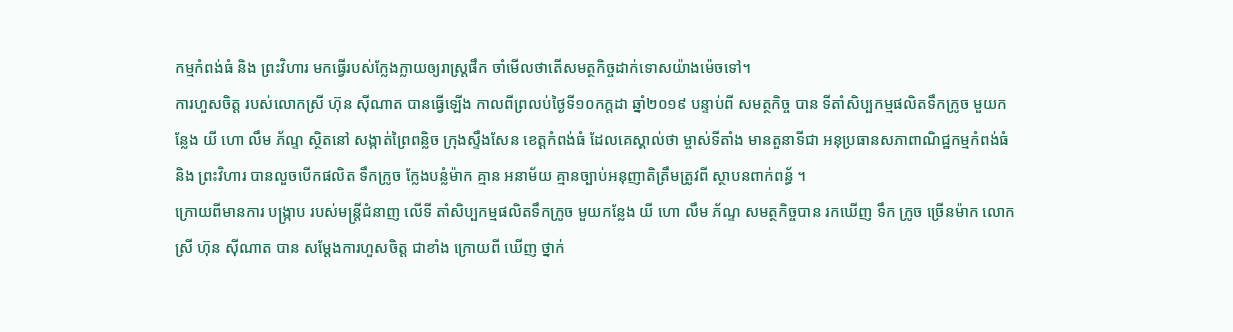កម្មកំពង់ធំ និង ព្រះវិហារ មកធ្វើរបស់ក្លែងក្លាយឲ្យរាស្ត្រផឹក ចាំមើលថាតើសមត្ថកិច្ចដាក់ទោសយ៉ាងម៉េចទៅ។
ការហួសចិត្ត របស់លោកស្រី ហ៊ុន ស៊ីណាត បានធ្វើឡើង កាលពីព្រលប់ថ្ងៃទី១០កក្តដា ឆ្នាំ២០១៩ បន្ទាប់ពី សមត្ថកិច្ច បាន ទីតាំសិប្បកម្មផលិតទឹកក្រូច មួយកន្លែង យី ហោ លឹម ភ័ណ្ទ ស្ថិតនៅ សង្កាត់ព្រៃពន្លិច ក្រុងស្ទឹងសែន ខេត្តកំពង់ធំ ដែលគេស្គាល់ថា ម្ចាស់ទីតាំង មានតួនាទីជា អនុប្រធានសភាពាណិជ្ឋកម្មកំពង់ធំ និង ព្រះវិហារ បានលួចបើកផលិត ទឹកក្រូច ក្លែងបន្លំម៉ាក គ្មាន អនាម័យ គ្មានច្បាប់អនុញាតិត្រឹមត្រូវពី ស្ថាបនពាក់ពន្ធ័ ។
ក្រោយពីមានការ បង្ក្រាប របស់មន្ត្រីជំនាញ លើទី តាំសិប្បកម្មផលិតទឹកក្រូច មួយកន្លែង យី ហោ លឹម ភ័ណ្ទ សមត្ថកិច្ចបាន រកឃើញ ទឹក ក្រូច ច្រើនម៉ាក លោកស្រី ហ៊ុន ស៊ីណាត បាន សម្តែងការហួសចិត្ត ជាខាំង ក្រោយពី ឃើញ ថ្នាក់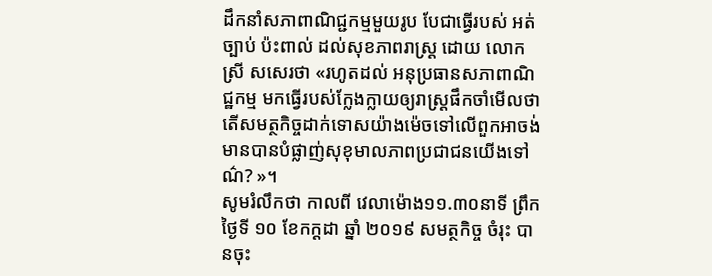ដឹកនាំសភាពាណិជ្ជកម្មមួយរូប បែជាធ្វើរបស់ អត់ច្បាប់ ប៉ះពាល់ ដល់សុខភាពរាស្ត្រ ដោយ លោកស្រី សសេរថា «រហូតដល់ អនុប្រធានសភាពាណិជ្ឋកម្ម មកធ្វើរបស់ក្លែងក្លាយឲ្យរាស្ត្រផឹកចាំមើលថាតើសមត្ថកិច្ចដាក់ទោសយ៉ាងម៉េចទៅលើពួកអាចង់មានបានបំផ្លាញ់សុខុមាលភាពប្រជាជនយើងទៅណ៌? »។
សូមរំលឹកថា កាលពី វេលាម៉ោង១១.៣០នាទី ព្រឹកថ្ងៃទី ១០ ខែកក្តដា ឆ្នាំ ២០១៩ សមត្ថកិច្ច ចំរុះ បានចុះ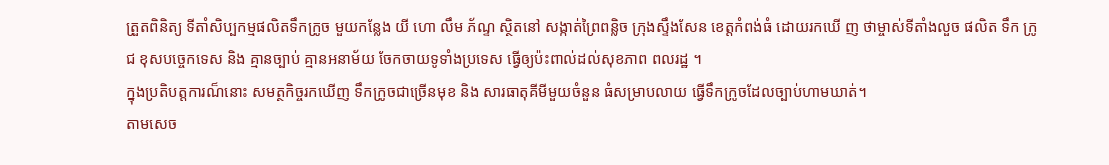ត្រួតពិនិត្យ ទីតាំសិប្បកម្មផលិតទឹកក្រូច មួយកន្លែង យី ហោ លឹម ភ័ណ្ទ ស្ថិតនៅ សង្កាត់ព្រៃពន្លិច ក្រុងស្ទឹងសែន ខេត្តកំពង់ធំ ដោយរកឃើ ញ ថាម្ចាស់ទីតាំងលួច ផលិត ទឹក ក្រូជ ខុសបច្ចេកទេស និង គ្មានច្បាប់ គ្មានអនាម័យ ចែកចាយទូទាំងប្រទេស ធ្វើឲ្យប៉ះពាល់ដល់សុខភាព ពលរដ្ឋ ។
ក្នុងប្រតិបត្តការណ៏នោះ សមត្ថកិច្ចរកឃើញ ទឹកក្រូចជាច្រើនមុខ និង សារធាតុគីមីមួយចំនួន ធំសម្រាបលាយ ធ្វើទឹកក្រូចដែលច្បាប់ហាមឃាត់។
តាមសេច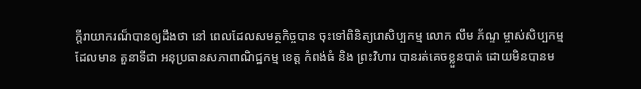ក្តីរាយាករណ៏បានឲ្យដឹងថា នៅ ពេលដែលសមត្ថកិច្ចបាន ចុះទៅពិនិត្យរោសិប្បកម្ម លោក លឹម ភ័ណ្ទ ម្ចាស់សិប្បកម្ម ដែលមាន តួនាទីជា អនុប្រធានសភាពាណិជ្ឋកម្ម ខេត្ត កំពង់ធំ និង ព្រះវិហារ បានរត់គេចខ្លួនបាត់ ដោយមិនបានម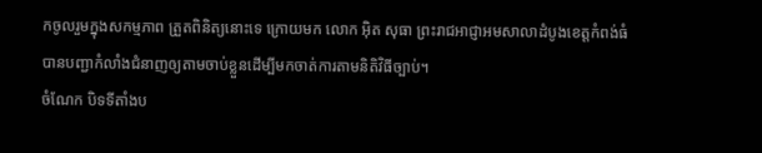កចូលរួមក្នុងសកម្មភាព ត្រួតពិនិត្យនោះទេ ក្រោយមក លោក អ៊ិត សុធា ព្រះរាជអាជ្ញាអមសាលាដំបូងខេត្តកំពង់ធំ បានបញ្ជាកំលាំងជំនាញឲ្យតាមចាប់ខ្លួនដើម្បីមកចាត់ការតាមនិតិវិធីច្បាប់។
ចំណែក បិទទីតាំងប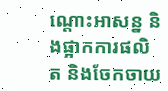ណ្តោះអាសន្ន និងផ្អាកការផលិត និងចែកចាយ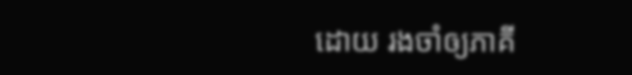ដោយ រងចាំឲ្យភាគី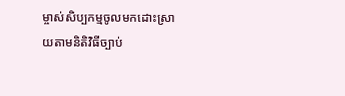ម្ចាស់សិប្បកម្មចូលមកដោះស្រាយតាមនិតិវិធីច្បាប់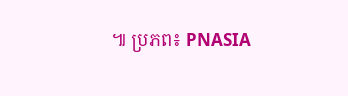៕ ប្រភព៖ PNASIA